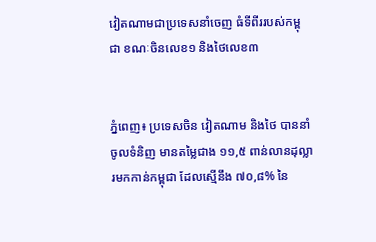វៀតណាមជាប្រទេសនាំចេញ ធំទីពីររបស់កម្ពុជា ខណៈចិនលេខ១ និងថៃលេខ៣


ភ្នំពេញ៖ ប្រទេសចិន វៀតណាម និងថៃ បាននាំចូលទំនិញ មានតម្លៃជាង ១១,៥ ពាន់លានដុល្លារមកកាន់កម្ពុជា ដែលស្មើនឹង ៧០,៨% នៃ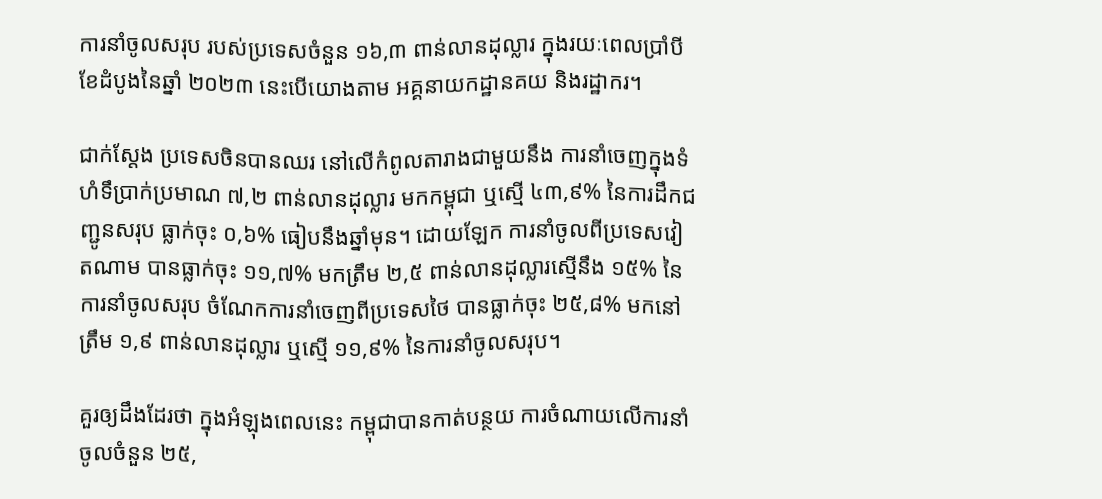ការនាំចូលសរុប របស់ប្រទេសចំនួន ១៦,៣ ពាន់លានដុល្លារ ក្នុងរយៈពេលប្រាំបីខែដំបូងនៃឆ្នាំ ២០២៣ នេះបើយោងតាម អគ្គនាយកដ្ឋានគយ និងរដ្ឋាករ។

ជាក់ស្តែង ប្រទេសចិនបានឈរ នៅលើកំពូលតារាងជាមួយនឹង ការនាំចេញក្នុងទំហំទឹប្រាក់ប្រមាណ ៧,២ ពាន់លានដុល្លារ មកកម្ពុជា ឬស្មើ ៤៣,៩% នៃការដឹកជញ្ជូនសរុប ធ្លាក់ចុះ ០,៦% ធៀបនឹងឆ្នាំមុន។ ដោយឡែក ការនាំចូលពីប្រទេសវៀតណាម បានធ្លាក់ចុះ ១១,៧% មកត្រឹម ២,៥ ពាន់លានដុល្លារស្មើនឹង ១៥% នៃការនាំចូលសរុប ចំណែកការនាំចេញពីប្រទេសថៃ បានធ្លាក់ចុះ ២៥,៨% មកនៅត្រឹម ១,៩ ពាន់លានដុល្លារ ឬស្មើ ១១,៩% នៃការនាំចូលសរុប។

គួរឲ្យដឹងដែរថា ក្នុងអំឡុងពេលនេះ កម្ពុជាបានកាត់បន្ថយ ការចំណាយលើការនាំចូលចំនួន ២៥,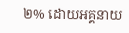២% ដោយអគ្គនាយ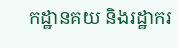កដ្ឋានគយ និងរដ្ឋាករ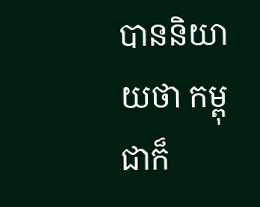បាននិយាយថា កម្ពុជាក៏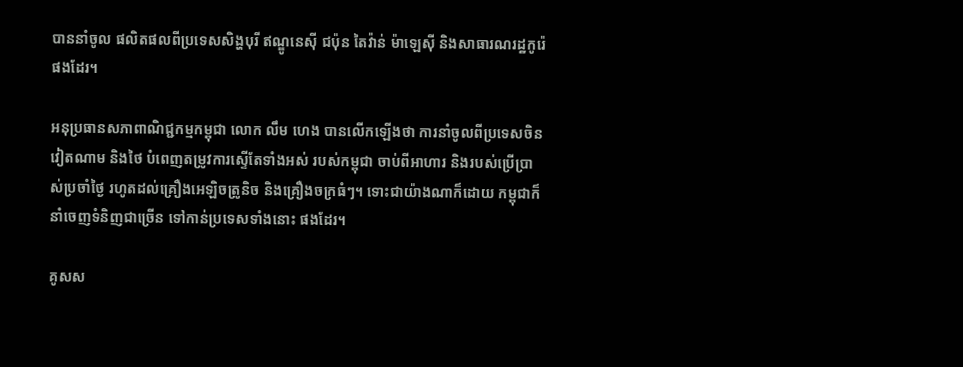បាននាំចូល ផលិតផលពីប្រទេសសិង្ហបុរី ឥណ្ឌូនេស៊ី ជប៉ុន តៃវ៉ាន់ ម៉ាឡេស៊ី និងសាធារណរដ្ឋកូរ៉េផងដែរ។

អនុប្រធានសភាពាណិជ្ជកម្មកម្ពុជា លោក លឹម ហេង បានលើកឡើងថា ការនាំចូលពីប្រទេសចិន វៀតណាម និងថៃ បំពេញតម្រូវការស្ទើតែទាំងអស់ របស់កម្ពុជា ចាប់ពីអាហារ និងរបស់ប្រើប្រាស់ប្រចាំថ្ងៃ រហូតដល់គ្រឿងអេឡិចត្រូនិច និងគ្រឿងចក្រធំៗ។ ទោះជាយ៉ាងណាក៏ដោយ កម្ពុជាក៏នាំចេញទំនិញជាច្រើន ទៅកាន់ប្រទេសទាំងនោះ ផងដែរ។

គូសស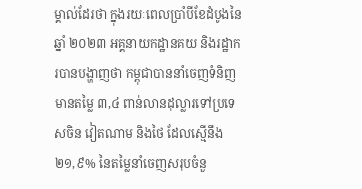ម្គាល់ដែរថា ក្នុងរយៈពេលប្រាំបីខែដំបូងនៃឆ្នាំ ២០២៣ អគ្គនាយកដ្ឋានគយ និងរដ្ឋាករបានបង្ហាញថា កម្ពុជាបាននាំចេញទំនិញមានតម្លៃ ៣,៤ ពាន់លានដុល្លារទៅប្រទេសចិន វៀតណាម និងថៃ ដែលស្មើនឹង ២១,៩% នៃតម្លៃនាំចេញសរុបចំនួ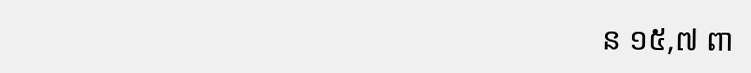ន ១៥,៧ ពា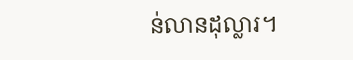ន់លានដុល្លារ។